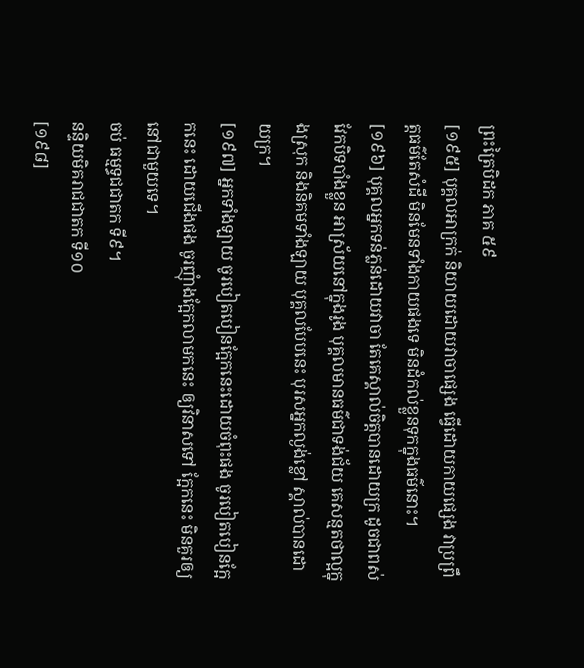ព្រះត្រៃបិដក ភាគ ៥៩
[១៩៥] បុគ្គលអាក្រក់ និយាយដោយវាចាផ្សេង ធ្វើដោយកាយផ្សេង វាប្រព្រឹត្តធម៌តែសំដី មិនមែនទាំងកាយផងទេ មិនដំកល់ខ្លួនទុកក្នុងធម៌នោះ។
[១៩៦] បុគ្គលអ្នកទន់ភ្លន់ដោយវាចា តែគេស្គាល់ចិត្តបានដោយក្រ ដូចជាពស់វែកបិទបាំងខ្លួន អាស្រ័យនៅក្នុងរូង បុគ្គលមានធម៌ជាទង់ជ័យ គេសន្មតថាល្អក្នុងស្រុក និងនិគមទាំងឡាយ បុគ្គលបែបនេះ បុរសអ្នកល្ងង់ខ្លៅ ស្គាល់បានដោយក្រ។
[១៩៧] អ្នកទាំងឡាយ ចូរបៀតបៀនក្អែកនេះដោយចំពុះផង ចូរបៀតបៀនក្អែកនេះ ដោយជើងផង ចូរញុំាងក្អែកលាមកនេះ ឲ្យវិនាសទៅ ក្អែកនេះ មិនគួរឲ្យនៅជាមួយទេ។
ចប់ ធម្មទ្ធជជាតក ទី៩។
នន្ទិយមិគរាជជាតក ទី១០
[១៩៨]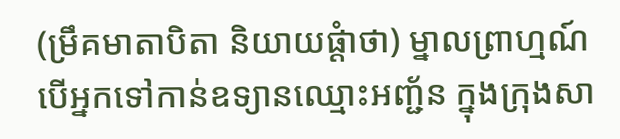(ម្រឹគមាតាបិតា និយាយផ្តំាថា) ម្នាលព្រាហ្មណ៍ បើអ្នកទៅកាន់ឧទ្យានឈ្មោះអញ្ជ័ន ក្នុងក្រុងសា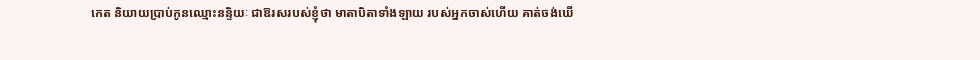កេត និយាយប្រាប់កូនឈ្មោះនន្ទិយៈ ជាឱរសរបស់ខ្ញុំថា មាតាបិតាទាំងឡាយ របស់អ្នកចាស់ហើយ គាត់ចង់ឃើ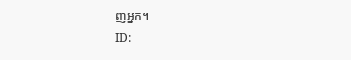ញអ្នក។
ID: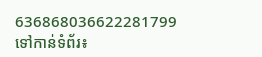636868036622281799
ទៅកាន់ទំព័រ៖